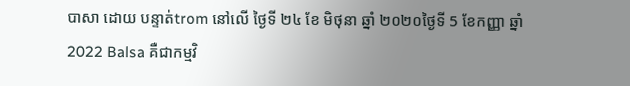បាសា ដោយ បន្ទាត់trom នៅលើ ថ្ងៃទី ២៤ ខែ មិថុនា ឆ្នាំ ២០២០ថ្ងៃទី 5 ខែកញ្ញា ឆ្នាំ 2022 Balsa គឺជាកម្មវិ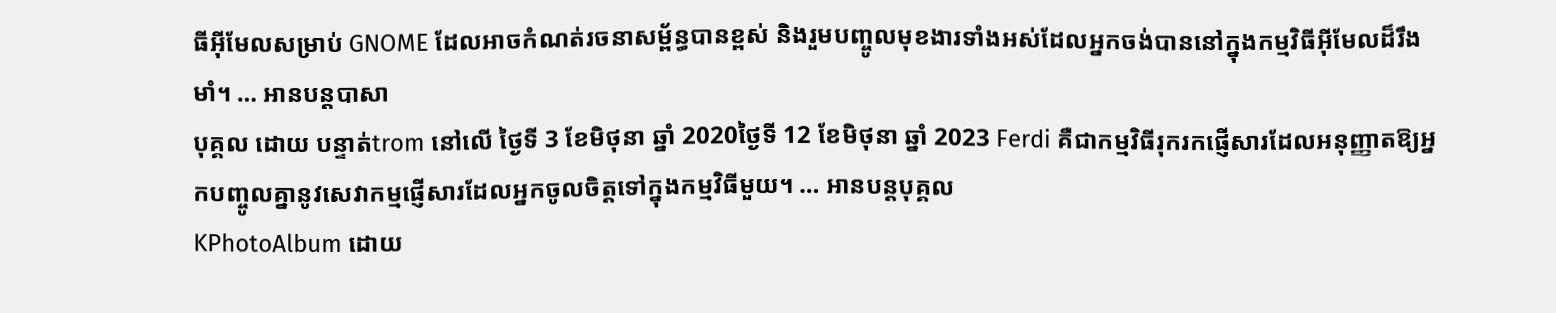ធីអ៊ីមែលសម្រាប់ GNOME ដែលអាចកំណត់រចនាសម្ព័ន្ធបានខ្ពស់ និងរួមបញ្ចូលមុខងារទាំងអស់ដែលអ្នកចង់បាននៅក្នុងកម្មវិធីអ៊ីមែលដ៏រឹងមាំ។ … អានបន្តបាសា
បុគ្គល ដោយ បន្ទាត់trom នៅលើ ថ្ងៃទី 3 ខែមិថុនា ឆ្នាំ 2020ថ្ងៃទី 12 ខែមិថុនា ឆ្នាំ 2023 Ferdi គឺជាកម្មវិធីរុករកផ្ញើសារដែលអនុញ្ញាតឱ្យអ្នកបញ្ចូលគ្នានូវសេវាកម្មផ្ញើសារដែលអ្នកចូលចិត្តទៅក្នុងកម្មវិធីមួយ។ … អានបន្តបុគ្គល
KPhotoAlbum ដោយ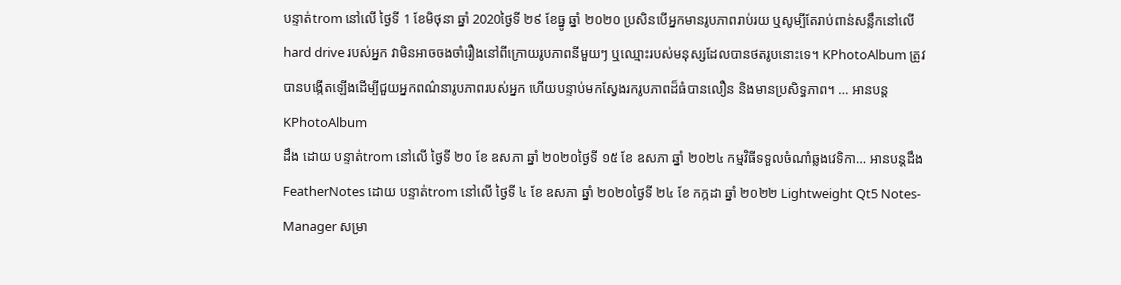បន្ទាត់trom នៅលើ ថ្ងៃទី 1 ខែមិថុនា ឆ្នាំ 2020ថ្ងៃទី ២៩ ខែធ្នូ ឆ្នាំ ២០២០ ប្រសិនបើអ្នកមានរូបភាពរាប់រយ ឬសូម្បីតែរាប់ពាន់សន្លឹកនៅលើ hard drive របស់អ្នក វាមិនអាចចងចាំរឿងនៅពីក្រោយរូបភាពនីមួយៗ ឬឈ្មោះរបស់មនុស្សដែលបានថតរូបនោះទេ។ KPhotoAlbum ត្រូវបានបង្កើតឡើងដើម្បីជួយអ្នកពណ៌នារូបភាពរបស់អ្នក ហើយបន្ទាប់មកស្វែងរករូបភាពដ៏ធំបានលឿន និងមានប្រសិទ្ធភាព។ … អានបន្តKPhotoAlbum
ដឹង ដោយ បន្ទាត់trom នៅលើ ថ្ងៃទី ២០ ខែ ឧសភា ឆ្នាំ ២០២០ថ្ងៃទី ១៥ ខែ ឧសភា ឆ្នាំ ២០២៤ កម្មវិធីទទួលចំណាំឆ្លងវេទិកា… អានបន្តដឹង
FeatherNotes ដោយ បន្ទាត់trom នៅលើ ថ្ងៃទី ៤ ខែ ឧសភា ឆ្នាំ ២០២០ថ្ងៃទី ២៤ ខែ កក្កដា ឆ្នាំ ២០២២ Lightweight Qt5 Notes-Manager សម្រា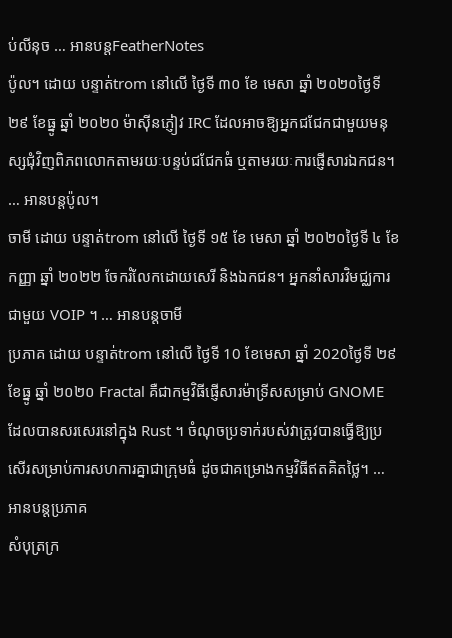ប់លីនុច … អានបន្តFeatherNotes
ប៉ូល។ ដោយ បន្ទាត់trom នៅលើ ថ្ងៃទី ៣០ ខែ មេសា ឆ្នាំ ២០២០ថ្ងៃទី ២៩ ខែធ្នូ ឆ្នាំ ២០២០ ម៉ាស៊ីនភ្ញៀវ IRC ដែលអាចឱ្យអ្នកជជែកជាមួយមនុស្សជុំវិញពិភពលោកតាមរយៈបន្ទប់ជជែកធំ ឬតាមរយៈការផ្ញើសារឯកជន។ … អានបន្តប៉ូល។
ចាមី ដោយ បន្ទាត់trom នៅលើ ថ្ងៃទី ១៥ ខែ មេសា ឆ្នាំ ២០២០ថ្ងៃទី ៤ ខែ កញ្ញា ឆ្នាំ ២០២២ ចែករំលែកដោយសេរី និងឯកជន។ អ្នកនាំសារវិមជ្ឈការជាមួយ VOIP ។ … អានបន្តចាមី
ប្រភាគ ដោយ បន្ទាត់trom នៅលើ ថ្ងៃទី 10 ខែមេសា ឆ្នាំ 2020ថ្ងៃទី ២៩ ខែធ្នូ ឆ្នាំ ២០២០ Fractal គឺជាកម្មវិធីផ្ញើសារម៉ាទ្រីសសម្រាប់ GNOME ដែលបានសរសេរនៅក្នុង Rust ។ ចំណុចប្រទាក់របស់វាត្រូវបានធ្វើឱ្យប្រសើរសម្រាប់ការសហការគ្នាជាក្រុមធំ ដូចជាគម្រោងកម្មវិធីឥតគិតថ្លៃ។ … អានបន្តប្រភាគ
សំបុត្រក្រ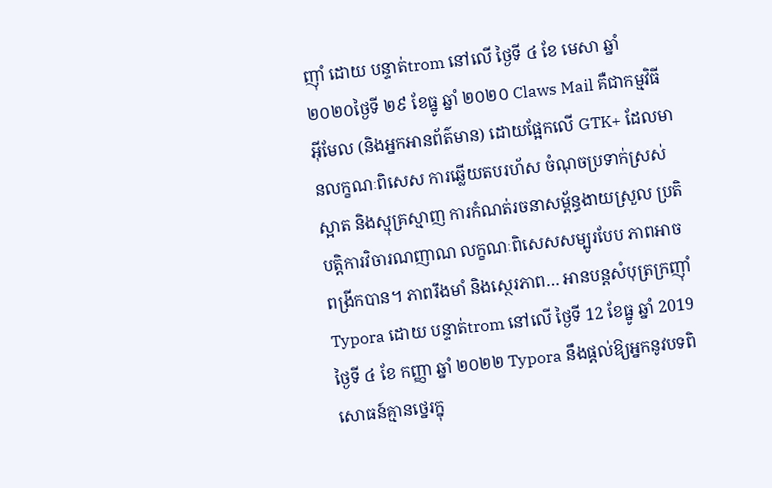ញ៉ាំ ដោយ បន្ទាត់trom នៅលើ ថ្ងៃទី ៤ ខែ មេសា ឆ្នាំ ២០២០ថ្ងៃទី ២៩ ខែធ្នូ ឆ្នាំ ២០២០ Claws Mail គឺជាកម្មវិធីអ៊ីមែល (និងអ្នកអានព័ត៌មាន) ដោយផ្អែកលើ GTK+ ដែលមានលក្ខណៈពិសេស ការឆ្លើយតបរហ័ស ចំណុចប្រទាក់ស្រស់ស្អាត និងស្មុគ្រស្មាញ ការកំណត់រចនាសម្ព័ន្ធងាយស្រួល ប្រតិបត្តិការវិចារណញាណ លក្ខណៈពិសេសសម្បូរបែប ភាពអាចពង្រីកបាន។ ភាពរឹងមាំ និងស្ថេរភាព… អានបន្តសំបុត្រក្រញ៉ាំ
Typora ដោយ បន្ទាត់trom នៅលើ ថ្ងៃទី 12 ខែធ្នូ ឆ្នាំ 2019ថ្ងៃទី ៤ ខែ កញ្ញា ឆ្នាំ ២០២២ Typora នឹងផ្តល់ឱ្យអ្នកនូវបទពិសោធន៍គ្មានថ្នេរក្នុ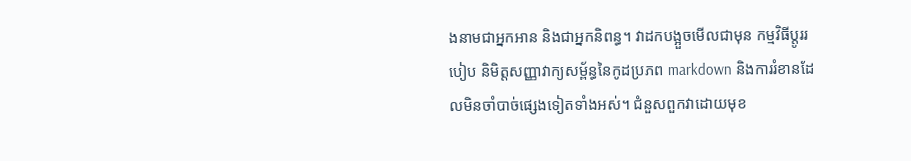ងនាមជាអ្នកអាន និងជាអ្នកនិពន្ធ។ វាដកបង្អួចមើលជាមុន កម្មវិធីប្តូររបៀប និមិត្តសញ្ញាវាក្យសម្ព័ន្ធនៃកូដប្រភព markdown និងការរំខានដែលមិនចាំបាច់ផ្សេងទៀតទាំងអស់។ ជំនួសពួកវាដោយមុខ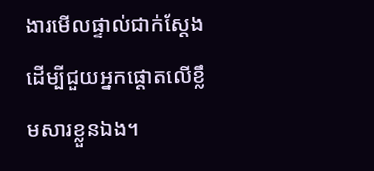ងារមើលផ្ទាល់ជាក់ស្តែង ដើម្បីជួយអ្នកផ្តោតលើខ្លឹមសារខ្លួនឯង។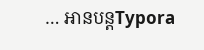… អានបន្តTypora